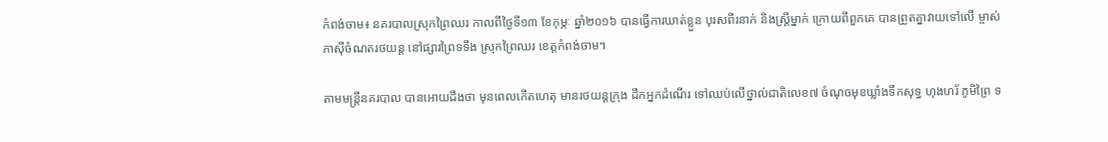កំពង់ចាម៖ នគរបាលស្រុកព្រៃឈរ កាលពីថ្ងៃទី១៣ ខែកុម្ភៈ ឆ្នាំ២០១៦ បានធ្វើការឃាត់ខ្លួន បុរសពីរនាក់ និងស្ត្រីម្នាក់ ក្រោយពីពួកគេ បានព្រួតគ្នាវាយទៅលើ ម្ចាស់ភាស៊ីចំណតរថយន្ត នៅផ្សារព្រៃទទឹង ស្រុកព្រៃឈរ ខេត្តកំពង់ចាម។

តាមមន្ត្រីនគរបាល បានអោយដឹងថា មុនពេលកើតហេតុ មានរថយន្តក្រុង ដឹកអ្នកដំណើរ ទៅឈប់លើថ្នាល់ជាតិលេខ៧ ចំណុចមុខឃ្លាំងទឹកសុទ្ធ ហុងហរ័ ភូមិព្រៃ ទ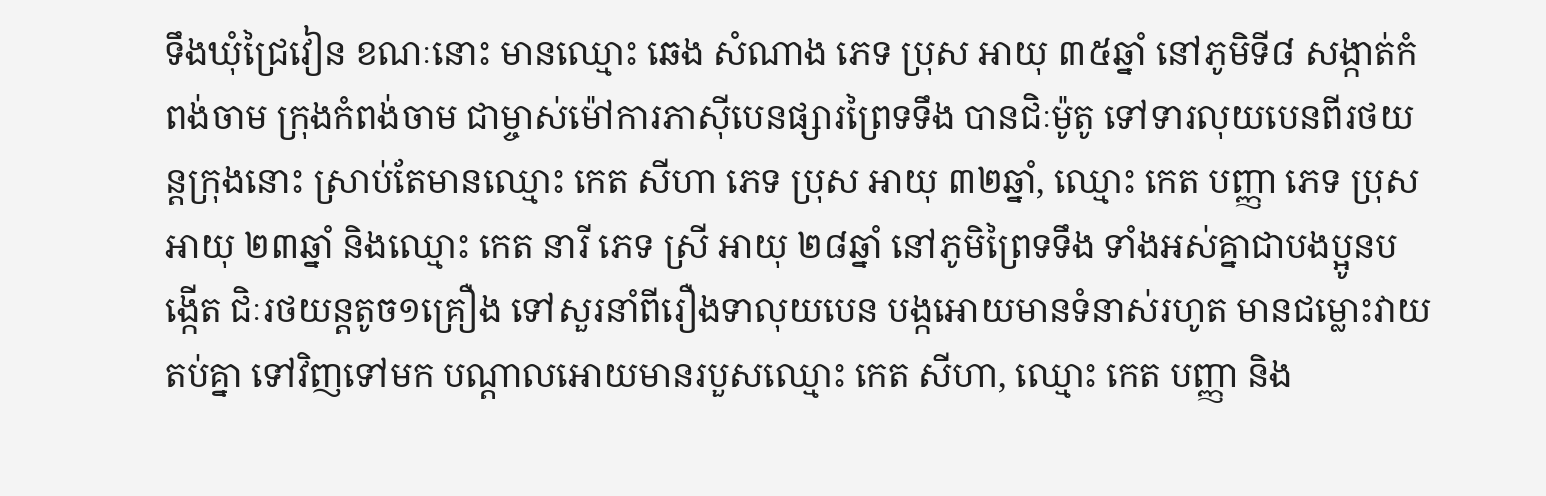ទឹងឃុំជ្រៃវៀន ខណៈនោះ មានឈ្មោះ ឆេង សំណាង ភេទ ប្រុស អាយុ ៣៥ឆ្នាំ នៅភូមិទី៨ សង្កាត់កំពង់ចាម ក្រុងកំពង់ចាម ជាម្ចាស់ម៉ៅការភាស៊ីបេនផ្សារព្រៃទទឹង បានជិៈម៉ូតូ ទៅទារលុយបេនពីរថយន្តក្រុងនោះ ស្រាប់តែមានឈ្មោះ កេត សីហា ភេទ ប្រុស អាយុ ៣២ឆ្នាំ, ឈ្មោះ កេត បញ្ញា ភេទ ប្រុស អាយុ ២៣ឆ្នាំ និងឈ្មោះ កេត នារី ភេទ ស្រី អាយុ ២៨ឆ្នាំ នៅភូមិព្រៃទទឹង ទាំងអស់គ្នាជាបងប្អូនបង្កើត ជិៈរថយន្តតូច១គ្រឿង ទៅសួរនាំពីរឿងទាលុយបេន បង្កអោយមានទំនាស់រហូត មានជម្លោះវាយតប់គ្នា ទៅវិញទៅមក បណ្តាលអោយមានរបួសឈ្មោះ កេត សីហា, ឈ្មោះ កេត បញ្ញា និង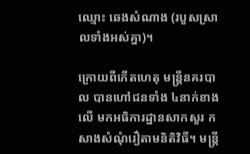ឈ្មោះ ឆេងសំណាង (របួសស្រាលទាំងអស់គ្នា)។

ក្រោយពីកើតហេតុ មន្រ្តីនគរបាល បានហៅជនទាំង ៤នាក់ខាងលើ មកអធិការដ្ឋានសាកសួរ កសាងសំណុំរឿតាមនិតិវិធី។ មន្ត្រី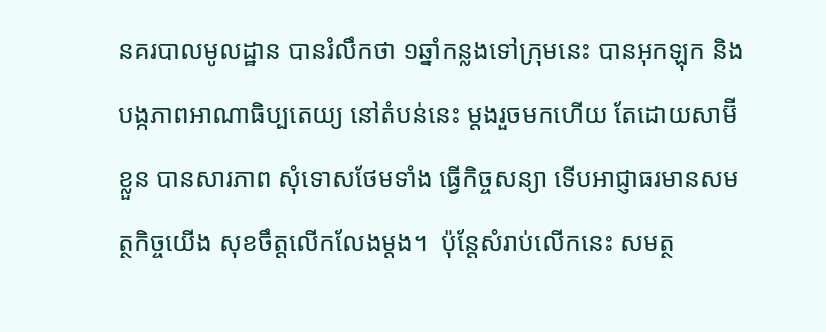នគរបាលមូលដ្ឋាន បានរំលឹកថា ១ឆ្នាំកន្លងទៅក្រុមនេះ បានអុកឡុក និងបង្កភាពអាណាធិប្បតេយ្យ នៅតំបន់នេះ ម្តងរួចមកហើយ តែដោយសាម៊ីខ្លួន បានសារភាព សុំទោសថែមទាំង ធ្វើកិច្ចសន្យា ទើបអាជ្ញាធរមានសមត្ថកិច្ចយើង សុខចឹត្តលើកលែងម្តង។  ប៉ុន្តែសំរាប់លើកនេះ សមត្ថ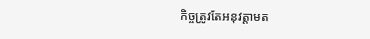កិច្ចត្រូវតែអនុវត្តាមត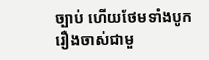ច្បាប់ ហើយថែមទាំងបូករឿងចាស់ជាមួ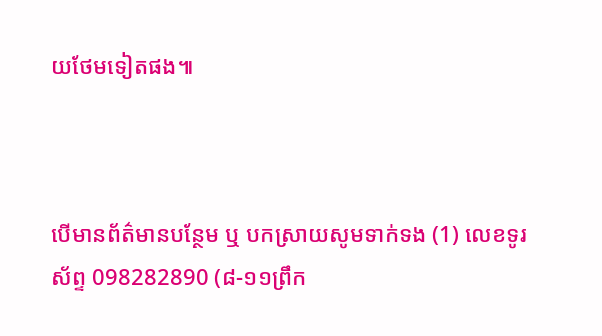យថែមទៀតផង៕



បើមានព័ត៌មានបន្ថែម ឬ បកស្រាយសូមទាក់ទង (1) លេខទូរស័ព្ទ 098282890 (៨-១១ព្រឹក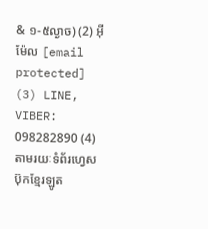& ១-៥ល្ងាច) (2) អ៊ីម៉ែល [email protected] (3) LINE, VIBER: 098282890 (4) តាមរយៈទំព័រហ្វេសប៊ុកខ្មែរឡូត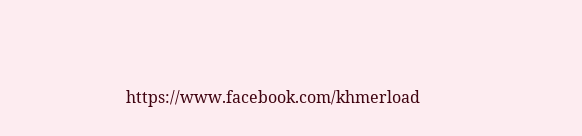https://www.facebook.com/khmerload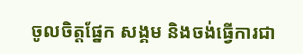ចូលចិត្តផ្នែក សង្គម និងចង់ធ្វើការជា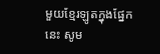មួយខ្មែរឡូតក្នុងផ្នែកនេះ សូម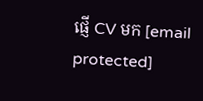ផ្ញើ CV មក [email protected]